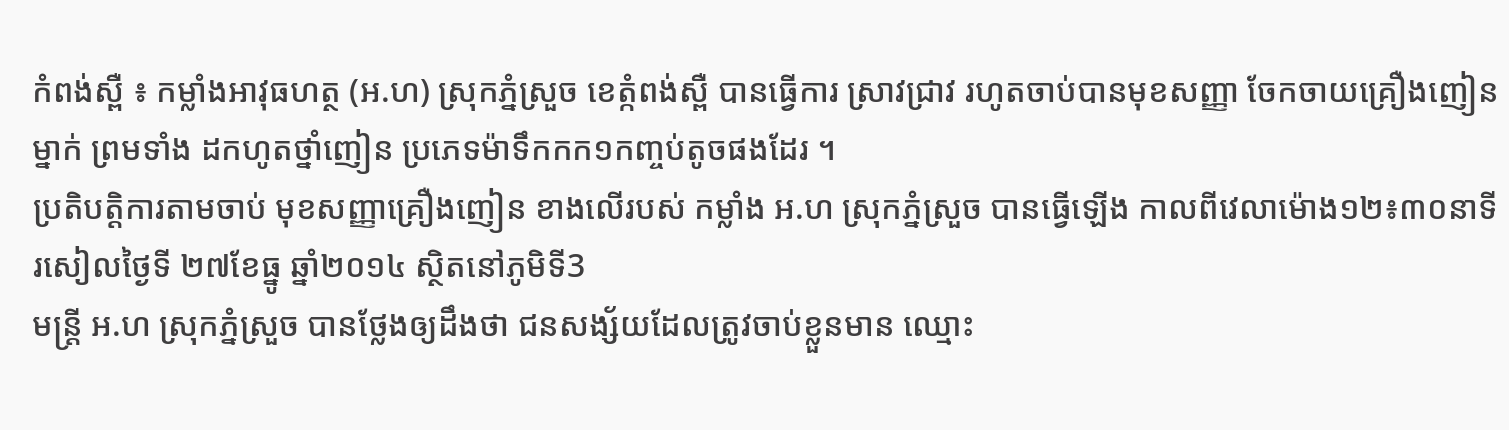កំពង់ស្ពឺ ៖ កម្លាំងអាវុធហត្ថ (អ.ហ) ស្រុកភ្នំស្រួច ខេត្កំពង់ស្ពឺ បានធ្វើការ ស្រាវជ្រាវ រហូតចាប់បានមុខសញ្ញា ចែកចាយគ្រឿងញៀនម្នាក់ ព្រមទាំង ដកហូតថ្នាំញៀន ប្រភេទម៉ាទឹកកក១កញ្ចប់តូចផងដែរ ។
ប្រតិបត្តិការតាមចាប់ មុខសញ្ញាគ្រឿងញៀន ខាងលើរបស់ កម្លាំង អ.ហ ស្រុកភ្នំស្រួច បានធ្វើឡើង កាលពីវេលាម៉ោង១២៖៣០នាទី រសៀលថ្ងៃទី ២៧ខែធ្នូ ឆ្នាំ២០១៤ ស្ថិតនៅភូមិទី3
មន្រ្តី អ.ហ ស្រុកភ្នំស្រួច បានថ្លែងឲ្យដឹងថា ជនសង្ស័យដែលត្រូវចាប់ខ្លួនមាន ឈ្មោះ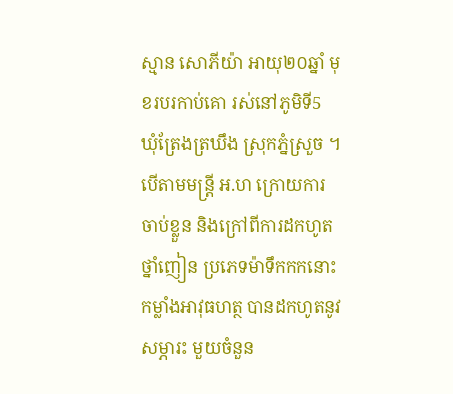ស្មាន សោភីយ៉ា អាយុ២០ឆ្នាំ មុខរបរកាប់គោ រស់នៅភូមិទី5 ឃុំត្រែងត្រឃឹង ស្រុកភ្នំស្រួច ។
បើតាមមន្រ្តី អ.ហ ក្រោយការចាប់ខ្លួន និងក្រៅពីការដកហូតថ្នាំញៀន ប្រភេទម៉ាទឹកកកនោះ កម្លាំងអាវុធហត្ថ បានដកហូតនូវ សម្ភារះ មួយចំនួន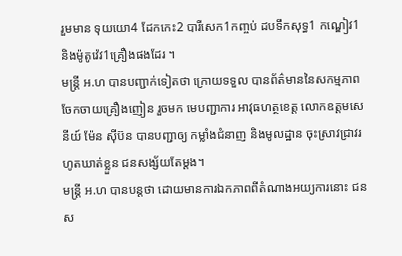រួមមាន ទុយយោ4 ដែកកេះ2 បារីសេក1កញ្ចប់ ដបទឹកសុទ្ធ1 កណ្ឌៀវ1 និងម៉ូតូវ៉េវ1គ្រឿងផងដែរ ។
មន្រ្តី អ.ហ បានបញ្ជាក់ទៀតថា ក្រោយទទួល បានព័ត៌មាននៃសកម្មភាព ចែកចាយគ្រឿងញៀន រួចមក មេបញ្ជាការ អាវុធហត្ថខេត្ត លោកឧត្តមសេនីយ៍ ម៉ែន ស៊ីប៊ន បានបញ្ជាឲ្យ កម្លាំងជំនាញ និងមូលដ្ឋាន ចុះស្រាវជ្រាវរហូតឃាត់ខ្លួន ជនសង្ស័យតែម្តង។
មន្រ្តី អ.ហ បានបន្តថា ដោយមានការឯកភាពពីតំណាងអយ្យការនោះ ជនស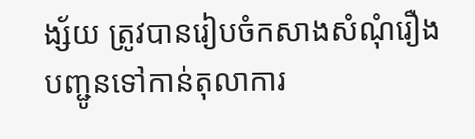ង្ស័យ ត្រូវបានរៀបចំកសាងសំណុំរឿង បញ្ជូនទៅកាន់តុលាការ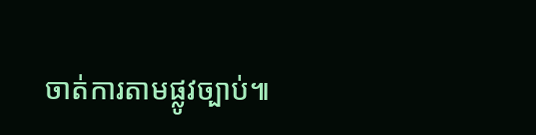ចាត់ការតាមផ្លូវច្បាប់៕